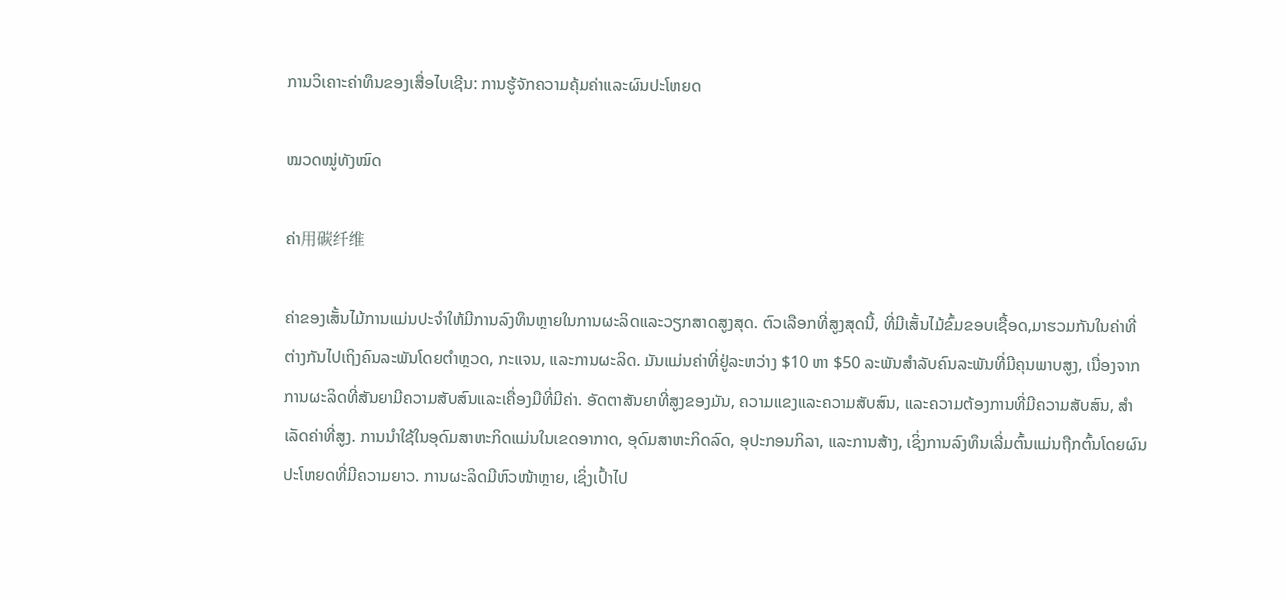ການວິເຄາະຄ່າທຶນຂອງເສື່ອໄບເຊີນ: ການຮູ້ຈັກຄວາມຄຸ້ມຄ່າແລະຜົນປະໂຫຍດ

ໝວດໝູ່ທັງໝົດ

ຄ່າ用碳纤维

ຄ່າຂອງເສັ້ນໄມ້ການແມ່ນປະຈຳໃຫ້ມີການລົງທຶນຫຼາຍໃນການຜະລິດແລະວຽກສາດສູງສຸດ. ຕົວເລືອກທີ່ສູງສຸດນີ້, ທີ່ມີເສັ້ນໄມ້ຂົ້ມຂອບເຊື້ອດ,ມາຮວມກັນໃນຄ່າທີ່ຕ່າງກັນໄປເຖິງຄົນລະພັນໂດຍຕຳຫຼວດ, ກະແຈນ, ແລະການຜະລິດ. ມັນແມ່ນຄ່າທີ່ຢູ່ລະຫວ່າງ $10 ຫາ $50 ລະພັນສຳລັບຄົນລະພັນທີ່ມີຄຸນພາບສູງ, ເນື່ອງຈາກການຜະລິດທີ່ສັນຍາມີຄວາມສັບສົນແລະເຄື່ອງມືທີ່ມີຄ່າ. ອັດຕາສັນຍາທີ່ສູງຂອງມັນ, ຄວາມແຂງແລະຄວາມສັບສົນ, ແລະຄວາມຕ້ອງການທີ່ມີຄວາມສັບສົນ, ສຳເລັດຄ່າທີ່ສູງ. ການນຳໃຊ້ໃນອຸດົມສາຫະກິດແມ່ນໃນເຂດອາກາດ, ອຸດົມສາຫະກິດລົດ, ອຸປະກອນກິລາ, ແລະການສ້າງ, ເຊິ່ງການລົງທຶນເລີ່ມຕົ້ນແມ່ນຖືກຕົ້ນໂດຍຜົນປະໂຫຍດທີ່ມີຄວາມຍາວ. ການຜະລິດມີຫົວໜ້າຫຼາຍ, ເຊິ່ງເປົ້າໄປ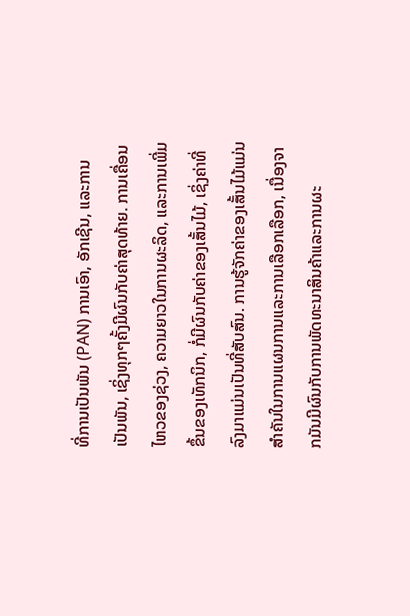ທີ່ການເປັນພັນ (PAN) ການເອົາ, ອັກເຊີນ, ແລະການເປັນພັນ, ເຊິ່ງທຸກໆຄັ້ງມີຜົນກັບຄ່າສຸດທ້າຍ. ການເຄື່ອນໄຫວຂອງຊ່ວງ, ຄວາມຍາວໃນການຜະລິດ, ແລະການເພີ່ມຂຶ້ນຂອງເທັກນິກ, ກໍ່ມີຜົນກັບຄ່າຂອງເສັ້ນໄມ້, ເຊິ່ງຄ່າທີ່ລົງມາແມ່ນເປັນທີ່ສັບສົນ. ການຮູ້ຈັກຄ່າຂອງເສັ້ນໄມ້ແມ່ນສຳຄັນໃນການແຜນການແລະການເລືອກເລືອກ, ເນື່ອງຈາກມັນມີຜົນກັບການພັດທະນາສິນຄ້າແລະການຜະ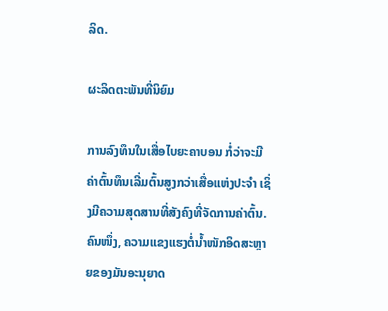ລິດ.

ຜະລິດຕະພັນທີ່ນິຍົມ

ການລົງທຶນໃນເສື່ອໄບຍະຄາບອນ ກໍ່ວ່າຈະມີຄ່າຕົ້ນທຶນເລີ່ມຕົ້ນສູງກວ່າເສື່ອແຫ່ງປະຈຳ ເຊິ່ງມີຄວາມສຸດສານທີ່ສັງຄົງທີ່ຈັດການຄ່າຕົ້ນ. ຄົນໜຶ່ງ, ຄວາມແຂງແຮງຕໍ່ນ້ຳໜັກອິດສະຫຼາຍຂອງມັນອະນຸຍາດ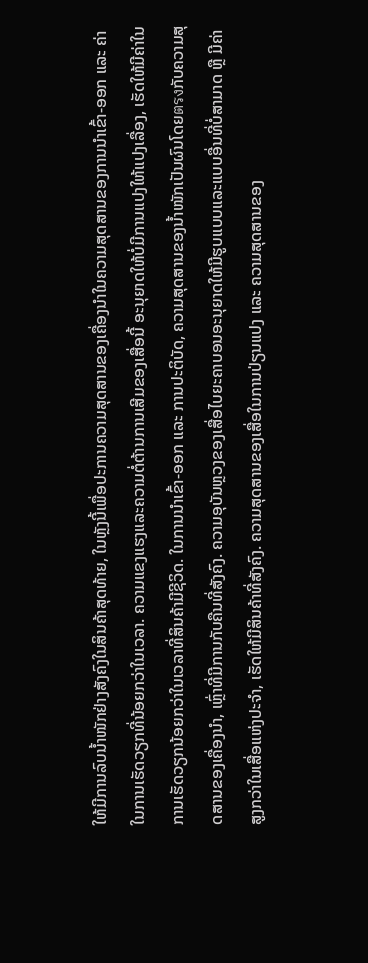ໃຫ້ມີການລົບນ້ຳໜັກຢ່າງສັງຄົງໃນສິນຄ້າສຸດທ້າຍ, ໃນຫຼັງນີ້ເພື່ອປະການຄວາມສຸດສານຂອງເຄື່ອງນຳໃນຄວາມສຸດສານຂອງການນຳເຂົ້າ-ອອກ ແລະ ຄ່າໃນການເຮັດວຽກທີ່ນ້ອຍກວ່າໃນເວລາ. ຄວາມແຂງແຮງແລະຄວາມຕໍ່ຕ້ານການເສີມຂອງເສື່ອນີ້ ອະນຸຍາດໃຫ້ບໍ່ມີການແປງໃຫ້ແປງເລື່ອງ, ເຮັດໃຫ້ມີຄ່າໃນການເຮັດວຽກນ້ອຍກວ່າໃນເວລາທີ່ສິນຄ້າມີຊີວິດ. ໃນການນຳເຂົ້າ-ອອກ ແລະ ການປະຕິບັດ, ຄວາມສຸດສານຂອງນ້ຳໜັກເປັນຜົນໂດຍตรงກັບຄວາມສຸດສານຂອງເຄື່ອງນຳ, ເຫຼົ່າທີ່ມີການກັບຄືນທີ່ສັງຄົງ. ຄວາມອຸບັນຫຼວງຂອງເສື່ອໄບຍະຄາບອນອະນຸຍາດໃຫ້ມີຮູບແບບແລະແບບອື່ນທີ່ບໍ່ສາມາດ ຫຼື ມີຄ່າສູງກວ່າໃນເສື່ອແຫ່ງປະຈຳ, ເຮັດໃຫ້ມີສິນຄ້າທີ່ສັງຄົງ. ຄວາມສຸດສານຂອງເສື່ອໃນການປ່ຽນແປງ ແລະ ຄວາມສຸດສານຂອງ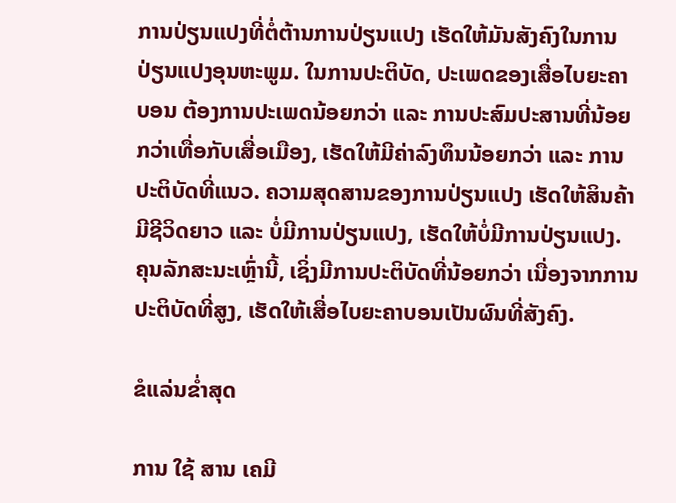ການປ່ຽນແປງທີ່ຕໍ່ຕ້ານການປ່ຽນແປງ ເຮັດໃຫ້ມັນສັງຄົງໃນການປ່ຽນແປງອຸນຫະພູມ. ໃນການປະຕິບັດ, ປະເພດຂອງເສື່ອໄບຍະຄາບອນ ຕ້ອງການປະເພດນ້ອຍກວ່າ ແລະ ການປະສົມປະສານທີ່ນ້ອຍກວ່າເທື່ອກັບເສື່ອເມືອງ, ເຮັດໃຫ້ມີຄ່າລົງທຶນນ້ອຍກວ່າ ແລະ ການປະຕິບັດທີ່ແນວ. ຄວາມສຸດສານຂອງການປ່ຽນແປງ ເຮັດໃຫ້ສິນຄ້າມີຊີວິດຍາວ ແລະ ບໍ່ມີການປ່ຽນແປງ, ເຮັດໃຫ້ບໍ່ມີການປ່ຽນແປງ. ຄຸນລັກສະນະເຫຼົ່ານີ້, ເຊິ່ງມີການປະຕິບັດທີ່ນ້ອຍກວ່າ ເນື່ອງຈາກການປະຕິບັດທີ່ສູງ, ເຮັດໃຫ້ເສື່ອໄບຍະຄາບອນເປັນຜົນທີ່ສັງຄົງ.

ຂໍແລ່ນຂໍ່າສຸດ

ການ ໃຊ້ ສານ ເຄມີ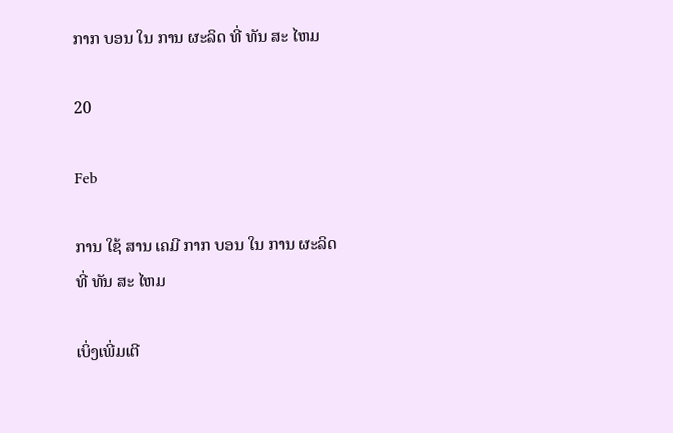ກາກ ບອນ ໃນ ການ ຜະລິດ ທີ່ ທັນ ສະ ໄຫມ

20

Feb

ການ ໃຊ້ ສານ ເຄມີ ກາກ ບອນ ໃນ ການ ຜະລິດ ທີ່ ທັນ ສະ ໄຫມ

ເບິ່ງເພີ່ມເຕີ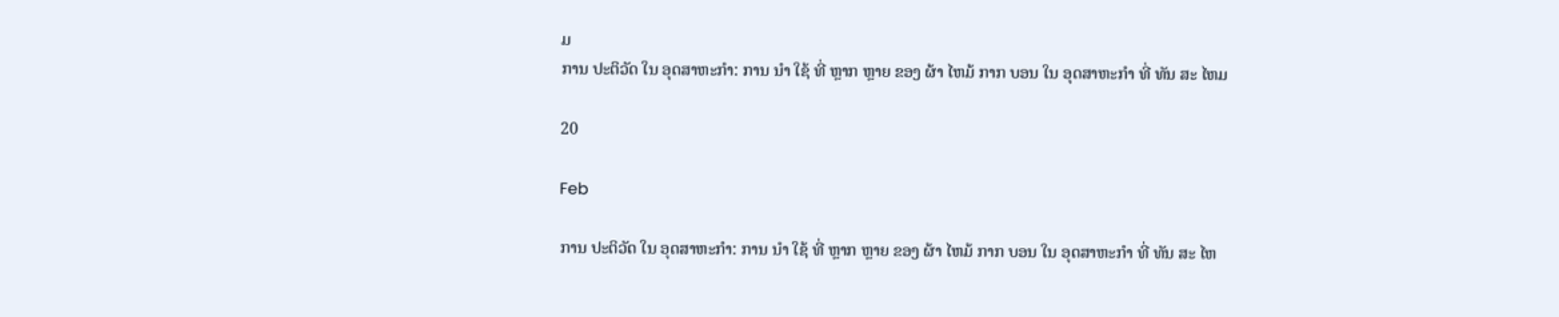ມ
ການ ປະຕິວັດ ໃນ ອຸດສາຫະກໍາ: ການ ນໍາ ໃຊ້ ທີ່ ຫຼາກ ຫຼາຍ ຂອງ ຜ້າ ໄຫມ້ ກາກ ບອນ ໃນ ອຸດສາຫະກໍາ ທີ່ ທັນ ສະ ໄຫມ

20

Feb

ການ ປະຕິວັດ ໃນ ອຸດສາຫະກໍາ: ການ ນໍາ ໃຊ້ ທີ່ ຫຼາກ ຫຼາຍ ຂອງ ຜ້າ ໄຫມ້ ກາກ ບອນ ໃນ ອຸດສາຫະກໍາ ທີ່ ທັນ ສະ ໄຫ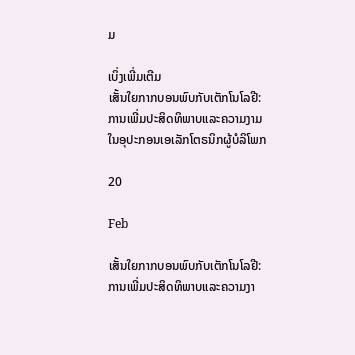ມ

ເບິ່ງເພີ່ມເຕີມ
ເສັ້ນໃຍກາກບອນພົບກັບເຕັກໂນໂລຢີ: ການເພີ່ມປະສິດທິພາບແລະຄວາມງາມໃນອຸປະກອນເອເລັກໂຕຣນິກຜູ້ບໍລິໂພກ

20

Feb

ເສັ້ນໃຍກາກບອນພົບກັບເຕັກໂນໂລຢີ: ການເພີ່ມປະສິດທິພາບແລະຄວາມງາ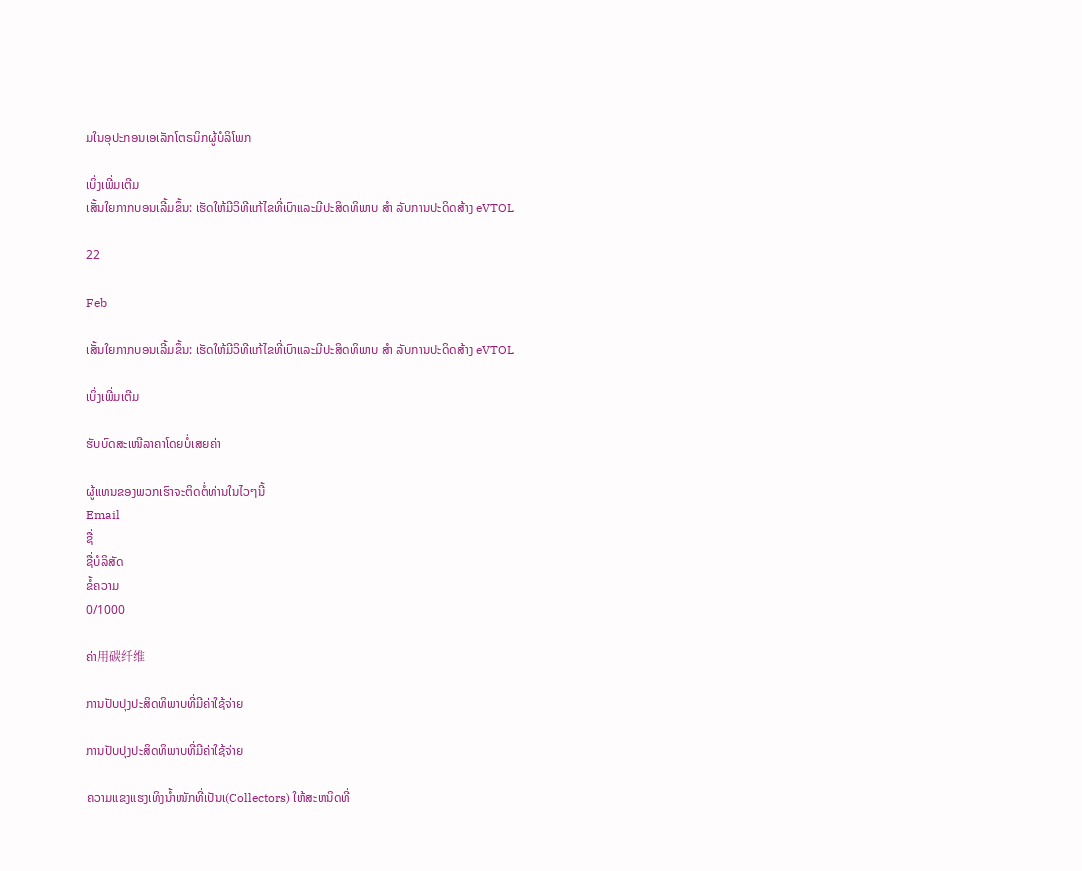ມໃນອຸປະກອນເອເລັກໂຕຣນິກຜູ້ບໍລິໂພກ

ເບິ່ງເພີ່ມເຕີມ
ເສັ້ນໃຍກາກບອນເລີ້ມຂຶ້ນ: ເຮັດໃຫ້ມີວິທີແກ້ໄຂທີ່ເບົາແລະມີປະສິດທິພາບ ສໍາ ລັບການປະດິດສ້າງ eVTOL

22

Feb

ເສັ້ນໃຍກາກບອນເລີ້ມຂຶ້ນ: ເຮັດໃຫ້ມີວິທີແກ້ໄຂທີ່ເບົາແລະມີປະສິດທິພາບ ສໍາ ລັບການປະດິດສ້າງ eVTOL

ເບິ່ງເພີ່ມເຕີມ

ຮັບບົດສະເໜີລາຄາໂດຍບໍ່ເສຍຄ່າ

ຜູ້ແທນຂອງພວກເຮົາຈະຕິດຕໍ່ທ່ານໃນໄວໆນີ້
Email
ຊື່
ຊື່ບໍລິສັດ
ຂໍ້ຄວາມ
0/1000

ຄ່າ用碳纤维

ການປັບປຸງປະສິດທິພາບທີ່ມີຄ່າໃຊ້ຈ່າຍ

ການປັບປຸງປະສິດທິພາບທີ່ມີຄ່າໃຊ້ຈ່າຍ

ຄວາມແຂງແຮງເທິງນ້ຳໜັກທີ່ເປັນເ(Collectors) ໃຫ້ສະຫນິດທີ່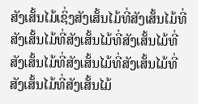ສັງເສັ້ນໄມ້ເຊິ່ງສັງເສັ້ນໄມ້ທີ່ສັງເສັ້ນໄມ້ທີ່ສັງເສັ້ນໄມ້ທີ່ສັງເສັ້ນໄມ້ທີ່ສັງເສັ້ນໄມ້ທີ່ສັງເສັ້ນໄມ້ທີ່ສັງເສັ້ນໄມ້ທີ່ສັງເສັ້ນໄມ້ທີ່ສັງເສັ້ນໄມ້ທີ່ສັງເສັ້ນໄມ້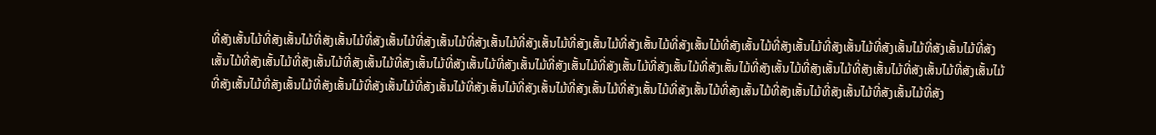ທີ່ສັງເສັ້ນໄມ້ທີ່ສັງເສັ້ນໄມ້ທີ່ສັງເສັ້ນໄມ້ທີ່ສັງເສັ້ນໄມ້ທີ່ສັງເສັ້ນໄມ້ທີ່ສັງເສັ້ນໄມ້ທີ່ສັງເສັ້ນໄມ້ທີ່ສັງເສັ້ນໄມ້ທີ່ສັງເສັ້ນໄມ້ທີ່ສັງເສັ້ນໄມ້ທີ່ສັງເສັ້ນໄມ້ທີ່ສັງເສັ້ນໄມ້ທີ່ສັງເສັ້ນໄມ້ທີ່ສັງເສັ້ນໄມ້ທີ່ສັງເສັ້ນໄມ້ທີ່ສັງເສັ້ນໄມ້ທີ່ສັງເສັ້ນໄມ້ທີ່ສັງເສັ້ນໄມ້ທີ່ສັງເສັ້ນໄມ້ທີ່ສັງເສັ້ນໄມ້ທີ່ສັງເສັ້ນໄມ້ທີ່ສັງເສັ້ນໄມ້ທີ່ສັງເສັ້ນໄມ້ທີ່ສັງເສັ້ນໄມ້ທີ່ສັງເສັ້ນໄມ້ທີ່ສັງເສັ້ນໄມ້ທີ່ສັງເສັ້ນໄມ້ທີ່ສັງເສັ້ນໄມ້ທີ່ສັງເສັ້ນໄມ້ທີ່ສັງເສັ້ນໄມ້ທີ່ສັງເສັ້ນໄມ້ທີ່ສັງເສັ້ນໄມ້ທີ່ສັງເສັ້ນໄມ້ທີ່ສັງເສັ້ນໄມ້ທີ່ສັງເສັ້ນໄມ້ທີ່ສັງເສັ້ນໄມ້ທີ່ສັງເສັ້ນໄມ້ທີ່ສັງເສັ້ນໄມ້ທີ່ສັງເສັ້ນໄມ້ທີ່ສັງເສັ້ນໄມ້ທີ່ສັງເສັ້ນໄມ້ທີ່ສັງເສັ້ນໄມ້ທີ່ສັງເສັ້ນໄມ້ທີ່ສັງເສັ້ນໄມ້ທີ່ສັງເສັ້ນໄມ້ທີ່ສັງ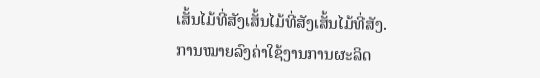ເສັ້ນໄມ້ທີ່ສັງເສັ້ນໄມ້ທີ່ສັງເສັ້ນໄມ້ທີ່ສັງ.
ການໝາຍລົງຄ່າໃຊ້ງານການຜະລິດ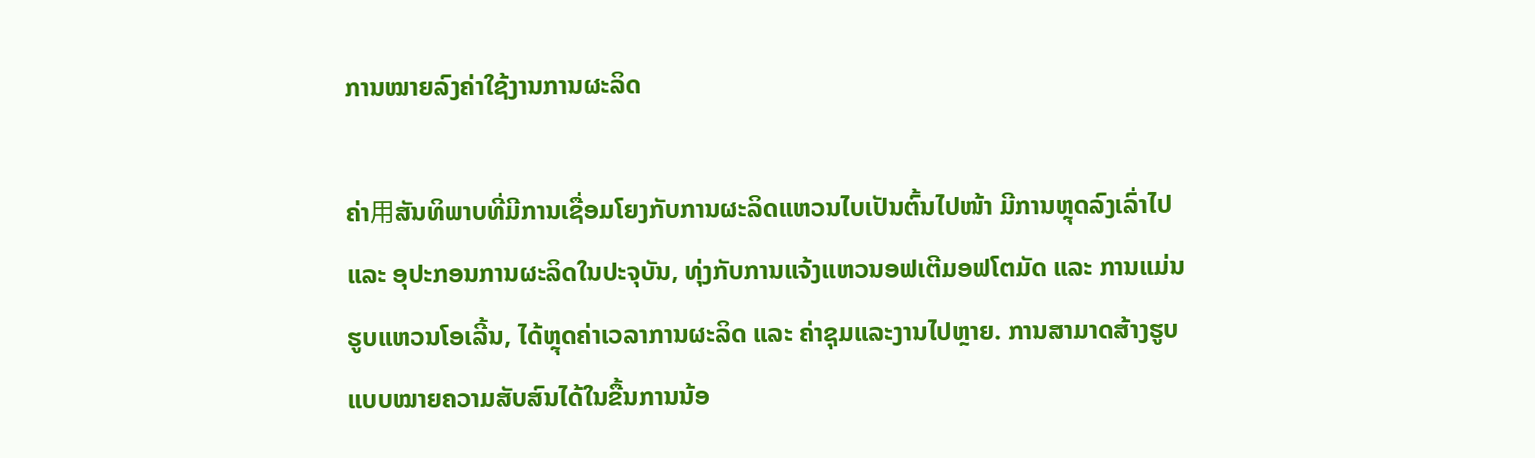ການໝາຍລົງຄ່າໃຊ້ງານການຜະລິດ

ຄ່າ用ສັນທິພາບທີ່ມີການເຊື່ອມໂຍງກັບການຜະລິດແຫວນໄບເປັນຕົ້ນໄປໜ້າ ມີການຫຼຸດລົງເລົ່າໄປ ແລະ ອຸປະກອນການຜະລິດໃນປະຈຸບັນ, ທຸ່ງກັບການແຈ້ງແຫວນອຟເຕີມອຟໂຕມັດ ແລະ ການແມ່ນຮູບແຫວນໂອເລີ້ນ, ໄດ້ຫຼຸດຄ່າເວລາການຜະລິດ ແລະ ຄ່າຊຸມແລະງານໄປຫຼາຍ. ການສາມາດສ້າງຮູບແບບໝາຍຄວາມສັບສົນໄດ້ໃນຂື້ນການນ້ອ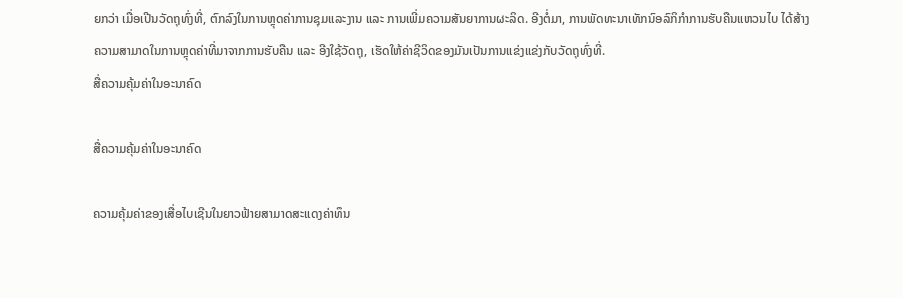ຍກວ່າ ເມື່ອເປີນວັດຖຸທົ່ງທີ່, ຕົກລົງໃນການຫຼຸດຄ່າການຊຸມແລະງານ ແລະ ການເພີ່ມຄວາມສັນຍາການຜະລິດ. ອີງຕໍ່ມາ, ການພັດທະນາເທັກນົອລົກິກຳການຮັບຄືນແຫວນໄບ ໄດ້ສ້າງຄວາມສາມາດໃນການຫຼຸດຄ່າທີ່ມາຈາກການຮັບຄືນ ແລະ ອີງໃຊ້ວັດຖຸ, ເຮັດໃຫ້ຄ່າຊີວິດຂອງມັນເປັນການແຂ່ງແຂ່ງກັບວັດຖຸທົ່ງທີ່.
ສື່ຄວາມຄຸ້ມຄ່າໃນອະນາຄົດ

ສື່ຄວາມຄຸ້ມຄ່າໃນອະນາຄົດ

ຄວາມຄຸ້ມຄ່າຂອງເສື່ອໄບເຊີນໃນຍາວຟ້າຍສາມາດສະແດງຄ່າທຶນ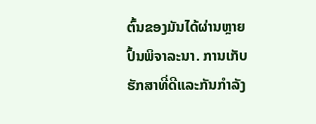ຕົ້ນຂອງມັນໄດ້ຜ່ານຫຼາຍປົ້ນພິຈາລະນາ. ການເກັບຮັກສາທີ່ດີແລະກັນກຳລັງ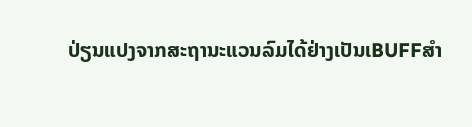ປ່ຽນແປງຈາກສະຖານະແວນລົມໄດ້ຢ່າງເປັນເBUFFສຳ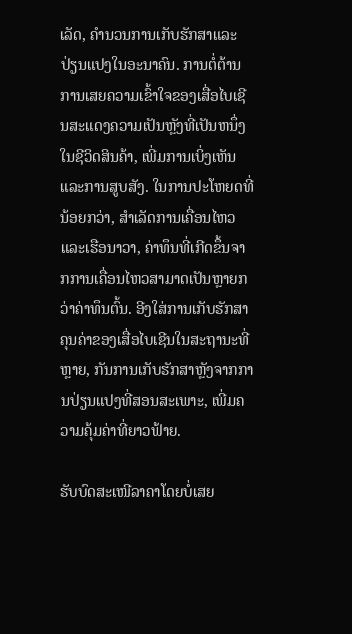ເລັດ, ຄຳນວນການເກັບຮັກສາແລະປ່ຽນແປງໃນອະນາຄົນ. ການຕໍ່ຕ້ານການເສຍຄວາມເຂົ້າໃຈຂອງເສື່ອໄບເຊີນສະແດງຄວາມເປັນຫຼັງທີ່ເປັນຫນຶ່ງໃນຊີວິດສິນຄ້າ, ເພີ່ມການເບິ່ງເຫັນແລະການສູບສັງ. ໃນການປະໂຫຍດທີ່ນ້ອຍກວ່າ, ສຳເລັດການເຄື່ອນໄຫວແລະເຮືອນາວາ, ຄ່າທຶນທີ່ເກີດຂຶ້ນຈາກການເຄື່ອນໄຫວສາມາດເປັນຫຼາຍກວ່າຄ່າທຶນຕົ້ນ. ອີງໃສ່ການເກັບຮັກສາຄຸນຄ່າຂອງເສື່ອໄບເຊີນໃນສະຖານະທີ່ຫຼາຍ, ກັນການເກັບຮັກສາຫຼັງຈາກການປ່ຽນແປງທີ່ສອນສະເພາະ, ເພີ່ມຄວາມຄຸ້ມຄ່າທີ່ຍາວຟ້າຍ.

ຮັບບົດສະເໜີລາຄາໂດຍບໍ່ເສຍ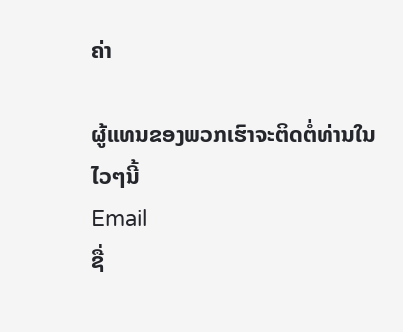ຄ່າ

ຜູ້ແທນຂອງພວກເຮົາຈະຕິດຕໍ່ທ່ານໃນໄວໆນີ້
Email
ຊື່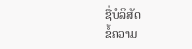ຊື່ບໍລິສັດ
ຂໍ້ຄວາມ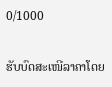0/1000

ຮັບບົດສະເໜີລາຄາໂດຍ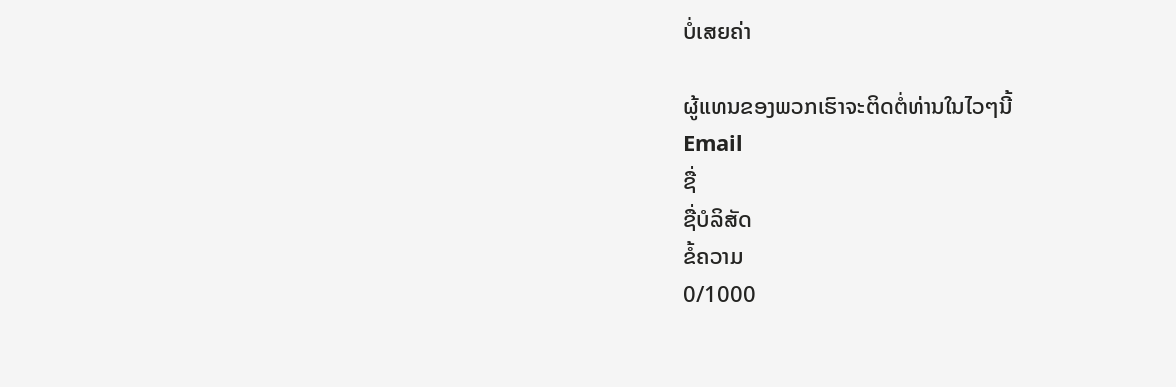ບໍ່ເສຍຄ່າ

ຜູ້ແທນຂອງພວກເຮົາຈະຕິດຕໍ່ທ່ານໃນໄວໆນີ້
Email
ຊື່
ຊື່ບໍລິສັດ
ຂໍ້ຄວາມ
0/1000